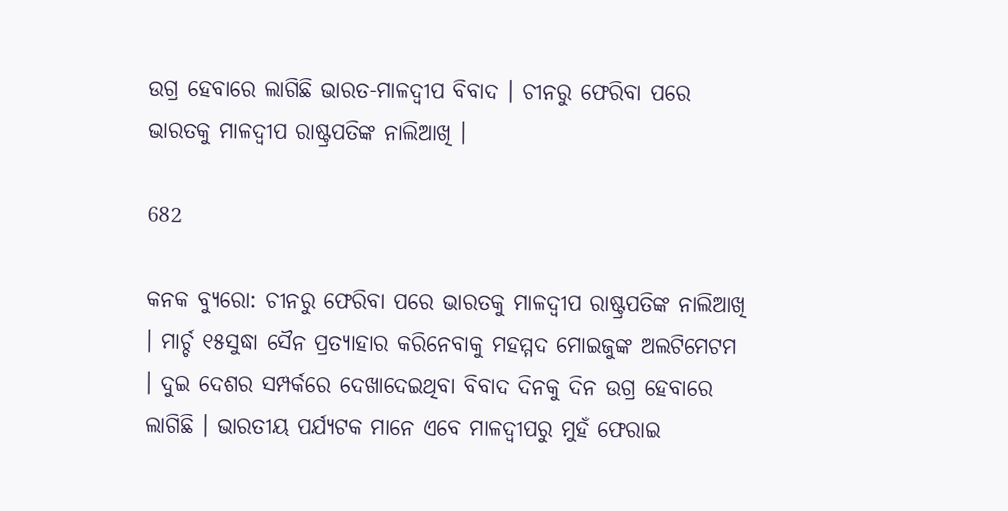ଉଗ୍ର ହେବାରେ ଲାଗିଛି ଭାରତ-ମାଳଦ୍ୱୀପ ବିବାଦ । ଚୀନରୁ ଫେରିବା ପରେ ଭାରତକୁ ମାଳଦ୍ୱୀପ ରାଷ୍ଟ୍ରପତିଙ୍କ ନାଲିଆଖି ।

682

କନକ ବ୍ୟୁରୋ: ଚୀନରୁ ଫେରିବା ପରେ ଭାରତକୁ ମାଳଦ୍ୱୀପ ରାଷ୍ଟ୍ରପତିଙ୍କ ନାଲିଆଖି । ମାର୍ଚ୍ଚ ୧୫ସୁଦ୍ଧା ସୈନ ପ୍ରତ୍ୟାହାର କରିନେବାକୁ ମହମ୍ମଦ ମୋଇଜୁଙ୍କ ଅଲଟିମେଟମ । ଦୁଇ ଦେଶର ସମ୍ପର୍କରେ ଦେଖାଦେଇଥିବା ବିବାଦ ଦିନକୁ ଦିନ ଉଗ୍ର ହେବାରେ ଲାଗିଛି । ଭାରତୀୟ ପର୍ଯ୍ୟଟକ ମାନେ ଏବେ ମାଳଦ୍ୱୀପରୁ ମୁହଁ ଫେରାଇ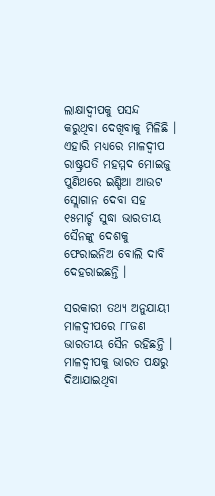ଲାକ୍ଷାଦ୍ୱୀପକୁ ପସନ୍ଦ କରୁଥିବା ଦେଖିବାକୁ ମିଳିଛି । ଏହାରି ମଧ୍ୟରେ ମାଳଦ୍ୱୀପ ରାଷ୍ଟ୍ରପତି ମହମ୍ମଦ ମୋଇଜୁ ପୁଣିଥରେ ଇଣ୍ଡିଆ ଆଉଟ ସ୍ଲୋଗାନ ଦେବା ସହ ୧୫ମାର୍ଚ୍ଚ ସୁଦ୍ଧା ଭାରତୀୟ ସୈନଙ୍କୁ ଦେଶକୁ ଫେରାଇନିଅ ବୋଲି ଦାବି ଦେହରାଇଛନ୍ତି ।

ସରକାରୀ ତଥ୍ୟ ଅନୁଯାୟୀ ମାଳଦ୍ୱୀପରେ ୮୮ଜଣ ଭାରତୀୟ ସୈନ ରହିଛନ୍ତି । ମାଳଦ୍ୱୀପକୁ ଭାରତ ପକ୍ଷରୁ ଦିଆଯାଇଥିବା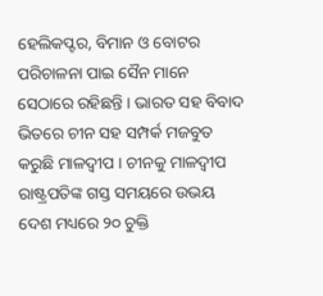ହେଲିକପ୍ଟର, ବିମାନ ଓ ବୋଟର ପରିଚାଳନା ପାଇ ସୈନ ମାନେ ସେଠାରେ ରହିଛନ୍ତି । ଭାରତ ସହ ବିବାଦ ଭିତରେ ଚୀନ ସହ ସମ୍ପର୍କ ମଜବୁତ କରୁଛି ମାଳଦ୍ୱୀପ । ଚୀନକୁ ମାଳଦ୍ୱୀପ ରାଷ୍ଟ୍ରପତିଙ୍କ ଗସ୍ତ ସମୟରେ ଉଭୟ ଦେଶ ମଧ୍ୟରେ ୨୦ ଚୁକ୍ତି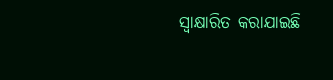ସ୍ୱାକ୍ଷାରିତ କରାଯାଇଛି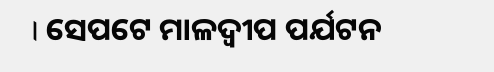। ସେପଟେ ମାଳଦ୍ୱୀପ ପର୍ଯଟନ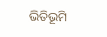ଭିତିଭୂମି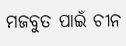ମଜବୁତ ପାଇଁ ଚୀନ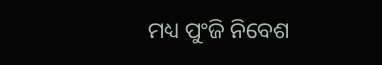ମଧ୍ୟ ପୁଂଜି ନିବେଶ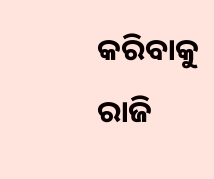କରିବାକୁ ରାଜି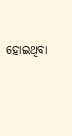ହୋଇଥିବା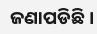ଜଣାପଡିଛି ।